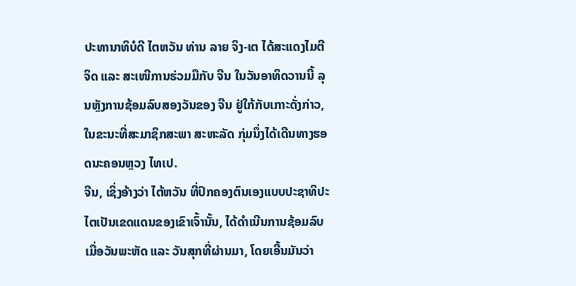ປະທານາທິບໍດີ ໄຕຫວັນ ທ່ານ ລາຍ ຈິງ-ເຕ ໄດ້ສະແດງໄມຕີຈິດ ແລະ ສະເໜີການຮ່ວມມືກັບ ຈີນ ໃນວັນອາທິດວານນີ້ ລຸນຫຼັງການຊ້ອມລົບສອງວັນຂອງ ຈີນ ຢູ່ໃກ້ກັບເກາະດັ່ງກ່າວ, ໃນຂະນະທີ່ສະມາຊິກສະພາ ສະຫະລັດ ກຸ່ມນຶ່ງໄດ້ເດີນທາງຮອດນະຄອນຫຼວງ ໄທເປ.
ຈີນ, ເຊິ່ງອ້າງວ່າ ໄຕ້ຫວັນ ທີ່ປົກຄອງຕົນເອງແບບປະຊາທິປະໄຕເປັນເຂດແດນຂອງເຂົາເຈົ້ານັ້ນ, ໄດ້ດຳເນີນການຊ້ອມລົບເມື່ອວັນພະຫັດ ແລະ ວັນສຸກທີ່ຜ່ານມາ, ໂດຍເອີ້ນມັນວ່າ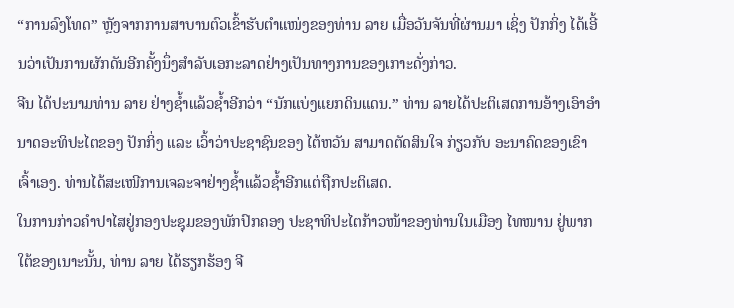“ການລົງໂທດ” ຫຼັງຈາກການສາບານຕົວເຂົ້າຮັບຕຳແໜ່ງຂອງທ່ານ ລາຍ ເມື່ອວັນຈັນທີ່ຜ່ານມາ ເຊິ່ງ ປັກກິ່ງ ໄດ້ເອີ້ນວ່າເປັນການຜັກດັນອີກຄັ້ງນຶ່ງສຳລັບເອກະລາດຢ່າງເປັນທາງການຂອງເກາະດັ່ງກ່າວ.
ຈີນ ໄດ້ປະນາມທ່ານ ລາຍ ຢ່າງຊ້ຳແລ້ວຊ້ຳອີກວ່າ “ນັກແບ່ງແຍກດິນແດນ.” ທ່ານ ລາຍໄດ້ປະຕິເສດການອ້າງເອົາອຳນາດອະທິປະໄຕຂອງ ປັກກິ່ງ ແລະ ເວົ້າວ່າປະຊາຊົນຂອງ ໄຕ້ຫວັນ ສາມາດຕັດສິນໃຈ ກ່ຽວກັບ ອະນາຄົດຂອງເຂົາເຈົ້າເອງ. ທ່ານໄດ້ສະເໜີການເຈລະຈາຢ່າງຊ້ຳແລ້ວຊ້ຳອີກແຕ່ຖືກປະຕິເສດ.
ໃນການກ່າວຄຳປາໄສຢູ່ກອງປະຊຸມຂອງພັກປົກຄອງ ປະຊາທິປະໄຕກ້າວໜ້າຂອງທ່ານໃນເມືອງ ໄທໜານ ຢູ່ພາກໃຕ້ຂອງເນາະນັ້ນ, ທ່ານ ລາຍ ໄດ້ຮຽກຮ້ອງ ຈີ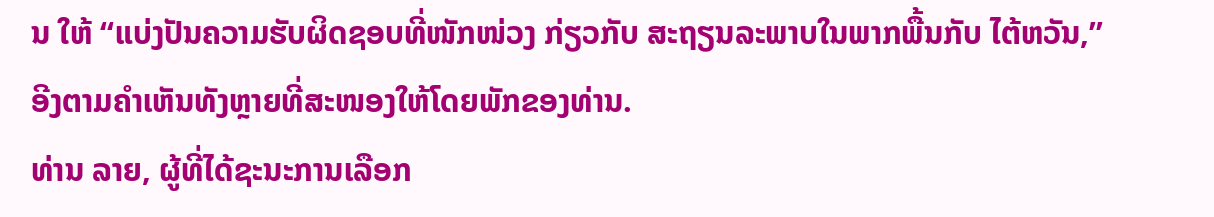ນ ໃຫ້ “ແບ່ງປັນຄວາມຮັບຜິດຊອບທີ່ໜັກໜ່ວງ ກ່ຽວກັບ ສະຖຽນລະພາບໃນພາກພື້ນກັບ ໄຕ້ຫວັນ,” ອີງຕາມຄຳເຫັນທັງຫຼາຍທີ່ສະໜອງໃຫ້ໂດຍພັກຂອງທ່ານ.
ທ່ານ ລາຍ, ຜູ້ທີ່ໄດ້ຊະນະການເລືອກ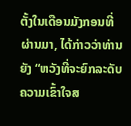ຕັ້ງໃນເດືອນມັງກອນທີ່ຜ່ານມາ, ໄດ້ກ່າວວ່າທ່ານຍັງ “ຫວັງທີ່ຈະຍົກລະດັບຄວາມເຂົ້າໃຈສ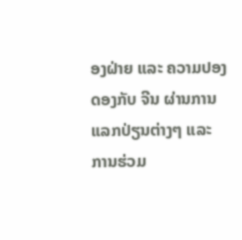ອງຝ່າຍ ແລະ ຄວາມປອງ ດອງກັບ ຈີນ ຜ່ານການແລກປ່ຽນຕ່າງໆ ແລະ ການຮ່ວມ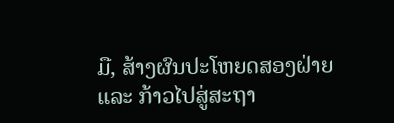ມື, ສ້າງຜົນປະໂຫຍດສອງຝ່າຍ ແລະ ກ້າວໄປສູ່ສະຖາ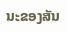ນະຂອງສັນ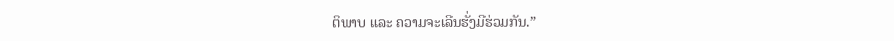ຕິພາບ ແລະ ຄວາມຈະເລີນຮັ່ງມີຮ່ວມກັນ.”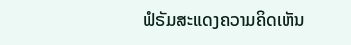ຟໍຣັມສະແດງຄວາມຄິດເຫັນ